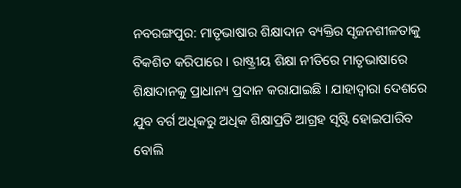ନବରଙ୍ଗପୁର: ମାତୃଭାଷାର ଶିକ୍ଷାଦାନ ବ୍ୟକ୍ତିର ସୃଜନଶୀଳତାକୁ ବିକଶିତ କରିପାରେ । ରାଷ୍ଟ୍ରୀୟ ଶିକ୍ଷା ନୀତିରେ ମାତୃଭାଷାରେ ଶିକ୍ଷାଦାନକୁ ପ୍ରାଧାନ୍ୟ ପ୍ରଦାନ କରାଯାଇଛି । ଯାହାଦ୍ବାରା ଦେଶରେ ଯୁବ ବର୍ଗ ଅଧିକରୁ ଅଧିକ ଶିକ୍ଷାପ୍ରତି ଆଗ୍ରହ ସୃଷ୍ଟି ହୋଇପାରିବ ବୋଲି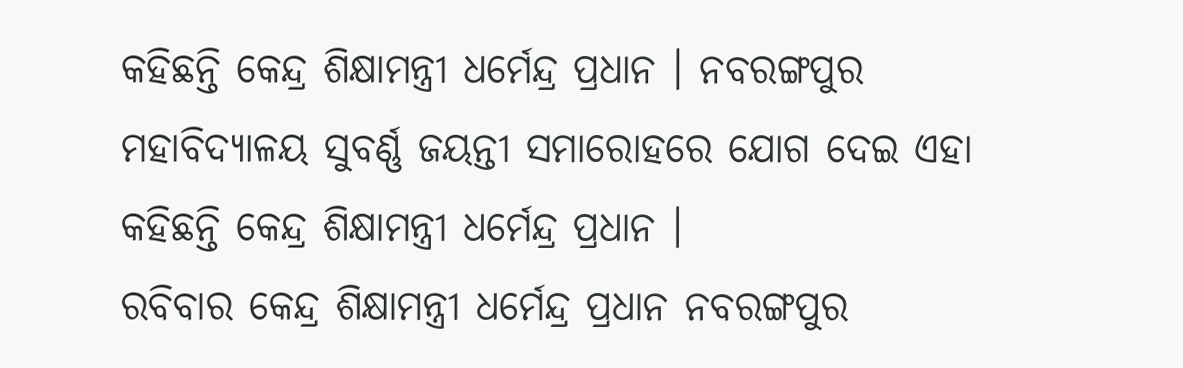କହିଛନ୍ତି କେନ୍ଦ୍ର ଶିକ୍ଷାମନ୍ତ୍ରୀ ଧର୍ମେନ୍ଦ୍ର ପ୍ରଧାନ । ନବରଙ୍ଗପୁର ମହାବିଦ୍ୟାଳୟ ସୁବର୍ଣ୍ଣ ଜୟନ୍ତୀ ସମାରୋହରେ ଯୋଗ ଦେଇ ଏହା କହିଛନ୍ତି କେନ୍ଦ୍ର ଶିକ୍ଷାମନ୍ତ୍ରୀ ଧର୍ମେନ୍ଦ୍ର ପ୍ରଧାନ ।
ରବିବାର କେନ୍ଦ୍ର ଶିକ୍ଷାମନ୍ତ୍ରୀ ଧର୍ମେନ୍ଦ୍ର ପ୍ରଧାନ ନବରଙ୍ଗପୁର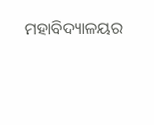ମହାବିଦ୍ୟାଳୟର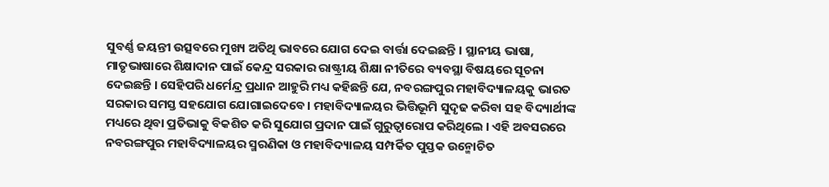ସୁବର୍ଣ୍ଣ ଜୟନ୍ତୀ ଉତ୍ସବରେ ମୁଖ୍ୟ ଅତିଥି ଭାବରେ ଯୋଗ ଦେଇ ବାର୍ତ୍ତା ଦେଇଛନ୍ତି । ସ୍ଥାନୀୟ ଭାଷା, ମାତୃଭାଷାରେ ଶିକ୍ଷାଦାନ ପାଇଁ କେନ୍ଦ୍ର ସରକାର ରାଷ୍ଟ୍ରୀୟ ଶିକ୍ଷା ନୀତିରେ ବ୍ୟବସ୍ଥା ବିଷୟରେ ସୂଚନା ଦେଇଛନ୍ତି । ସେହିପରି ଧର୍ମେନ୍ଦ୍ର ପ୍ରଧାନ ଆହୁରି ମଧ୍ୟ କହିଛନ୍ତି ଯେ, ନବରଙ୍ଗପୁର ମହାବିଦ୍ୟାଳୟକୁ ଭାରତ ସରକାର ସମସ୍ତ ସହଯୋଗ ଯୋଗାଇଦେବେ । ମହାବିଦ୍ୟାଳୟର ଭିତ୍ତିଭୂମି ସୁଦୃଢ କରିବା ସହ ବିଦ୍ୟାର୍ଥୀଙ୍କ ମଧ୍ୟରେ ଥିବା ପ୍ରତିଭାକୁ ବିକଶିତ କରି ସୁଯୋଗ ପ୍ରଦାନ ପାଇଁ ଗୁରୁତ୍ବାରୋପ କରିଥିଲେ । ଏହି ଅବସରରେ ନବରଙ୍ଗପୁର ମହାବିଦ୍ୟାଳୟର ସ୍ମରଣିକା ଓ ମହାବିଦ୍ୟାଳୟ ସମ୍ପର୍କିତ ପୁସ୍ତକ ଉନ୍ମୋଚିତ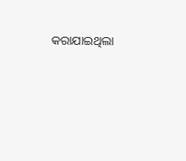କରାଯାଇଥିଲା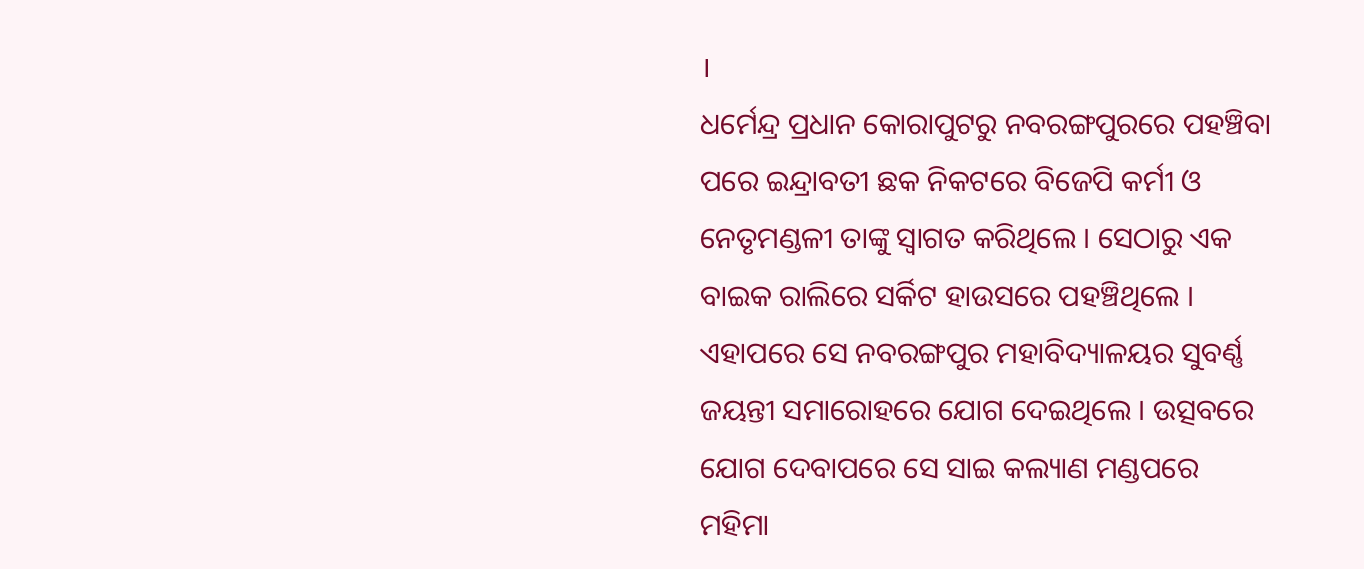।
ଧର୍ମେନ୍ଦ୍ର ପ୍ରଧାନ କୋରାପୁଟରୁ ନବରଙ୍ଗପୁରରେ ପହଞ୍ଚିବା ପରେ ଇନ୍ଦ୍ରାବତୀ ଛକ ନିକଟରେ ବିଜେପି କର୍ମୀ ଓ ନେତୃମଣ୍ଡଳୀ ତାଙ୍କୁ ସ୍ବାଗତ କରିଥିଲେ । ସେଠାରୁ ଏକ ବାଇକ ରାଲିରେ ସର୍କିଟ ହାଉସରେ ପହଞ୍ଚିଥିଲେ । ଏହାପରେ ସେ ନବରଙ୍ଗପୁର ମହାବିଦ୍ୟାଳୟର ସୁବର୍ଣ୍ଣ ଜୟନ୍ତୀ ସମାରୋହରେ ଯୋଗ ଦେଇଥିଲେ । ଉତ୍ସବରେ ଯୋଗ ଦେବାପରେ ସେ ସାଇ କଲ୍ୟାଣ ମଣ୍ଡପରେ ମହିମା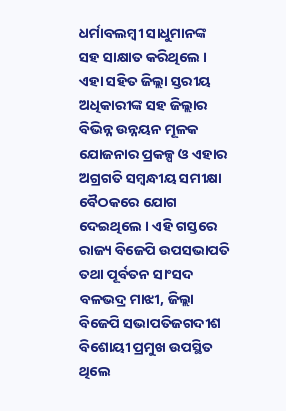ଧର୍ମାବଲମ୍ବୀ ସାଧୁମାନଙ୍କ ସହ ସାକ୍ଷାତ କରିଥିଲେ । ଏହା ସହିତ ଜିଲ୍ଲା ସ୍ତରୀୟ ଅଧିକାରୀଙ୍କ ସହ ଜିଲ୍ଲାର ବିଭିନ୍ନ ଉନ୍ନୟନ ମୂଳକ ଯୋଜନାର ପ୍ରକଳ୍ପ ଓ ଏହାର ଅଗ୍ରଗତି ସମ୍ବନ୍ଧୀୟ ସମୀକ୍ଷା ବୈଠକରେ ଯୋଗ ଦେଇଥିଲେ । ଏହି ଗସ୍ତରେ ରାଜ୍ୟ ବିଜେପି ଉପସଭାପତି ତଥା ପୂର୍ବତନ ସାଂସଦ ବଳଭଦ୍ର ମାଝୀ, ଜିଲ୍ଲା ବିଜେପି ସଭାପତିଜଗଦୀଶ ବିଶୋୟୀ ପ୍ରମୁଖ ଉପସ୍ଥିତ ଥିଲେ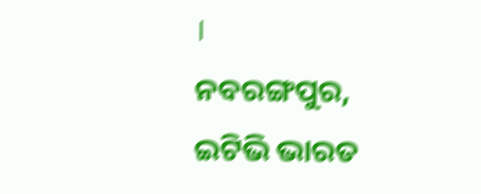।
ନବରଙ୍ଗପୁର, ଇଟିଭି ଭାରତ